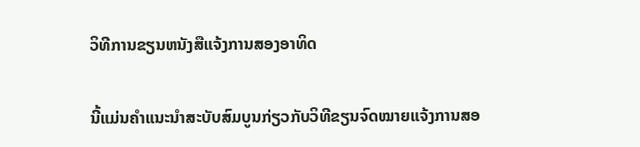ວິທີການຂຽນຫນັງສືແຈ້ງການສອງອາທິດ

ນີ້ແມ່ນຄຳແນະນຳສະບັບສົມບູນກ່ຽວກັບວິທີຂຽນຈົດໝາຍແຈ້ງການສອ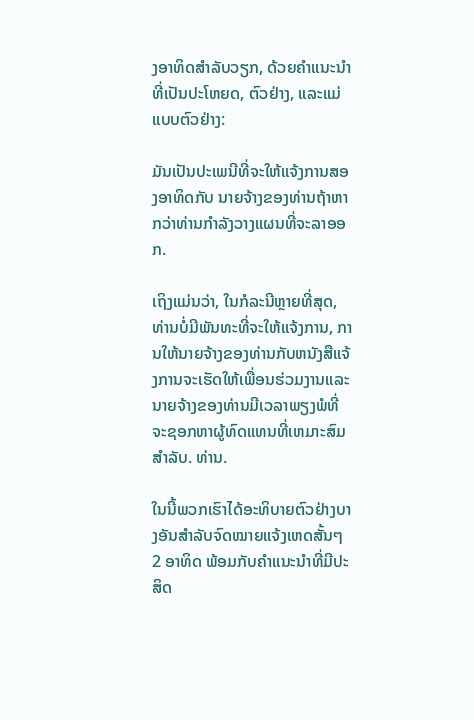ງອາທິດສຳລັບວຽກ, ດ້ວຍຄຳແນະນຳທີ່ເປັນປະໂຫຍດ, ຕົວຢ່າງ, ແລະແມ່ແບບຕົວຢ່າງ:

ມັນເປັນປະເພນີທີ່ຈະໃຫ້ແຈ້ງການສອງອາທິດກັບ ນາຍຈ້າງຂອງທ່ານຖ້າຫາກວ່າທ່ານກໍາລັງວາງແຜນທີ່ຈະລາອອກ.

ເຖິງແມ່ນວ່າ, ໃນກໍລະນີຫຼາຍທີ່ສຸດ, ທ່ານບໍ່ມີພັນທະທີ່ຈະໃຫ້ແຈ້ງການ, ການໃຫ້ນາຍຈ້າງຂອງທ່ານກັບຫນັງສືແຈ້ງການຈະເຮັດໃຫ້ເພື່ອນຮ່ວມງານແລະນາຍຈ້າງຂອງທ່ານມີເວລາພຽງພໍທີ່ຈະຊອກຫາຜູ້ທົດແທນທີ່ເຫມາະສົມສໍາລັບ. ທ່ານ.

ໃນນີ້ພວກເຮົາໄດ້ອະທິບາຍຕົວຢ່າງບາງອັນສຳລັບຈົດໝາຍແຈ້ງເຫດສັ້ນໆ 2 ອາທິດ ພ້ອມກັບຄຳແນະນຳທີ່ມີປະສິດ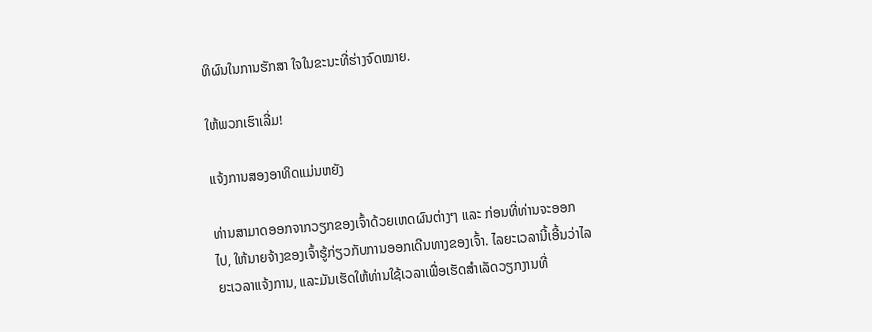ທິຜົນໃນການຮັກສາ ໃຈໃນຂະນະທີ່ຮ່າງຈົດໝາຍ.

ໃຫ້ພວກເຮົາເລີ່ມ!

ແຈ້ງການສອງອາທິດແມ່ນຫຍັງ

ທ່ານສາມາດອອກຈາກວຽກຂອງເຈົ້າດ້ວຍເຫດຜົນຕ່າງໆ ແລະ ກ່ອນທີ່ທ່ານຈະອອກໄປ, ໃຫ້ນາຍຈ້າງຂອງເຈົ້າຮູ້ກ່ຽວກັບການອອກເດີນທາງຂອງເຈົ້າ. ໄລຍະເວລານີ້ເອີ້ນວ່າໄລຍະເວລາແຈ້ງການ, ແລະມັນເຮັດໃຫ້ທ່ານໃຊ້ເວລາເພື່ອເຮັດສໍາເລັດວຽກງານທີ່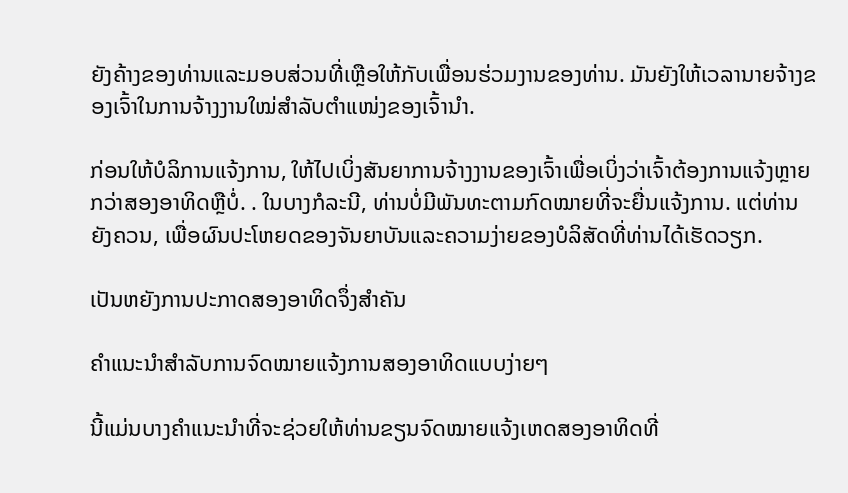ຍັງຄ້າງຂອງທ່ານແລະມອບສ່ວນທີ່ເຫຼືອໃຫ້ກັບເພື່ອນຮ່ວມງານຂອງທ່ານ. ມັນຍັງໃຫ້ເວລານາຍຈ້າງຂອງເຈົ້າໃນການຈ້າງງານໃໝ່ສຳລັບຕຳແໜ່ງຂອງເຈົ້ານຳ.

ກ່ອນໃຫ້ບໍລິການແຈ້ງການ, ໃຫ້ໄປເບິ່ງສັນຍາການຈ້າງງານຂອງເຈົ້າເພື່ອເບິ່ງວ່າເຈົ້າຕ້ອງການແຈ້ງຫຼາຍກວ່າສອງອາທິດຫຼືບໍ່. . ໃນບາງກໍລະນີ, ທ່ານບໍ່ມີພັນທະຕາມກົດໝາຍທີ່ຈະຍື່ນແຈ້ງການ. ແຕ່ທ່ານຍັງຄວນ, ເພື່ອຜົນປະໂຫຍດຂອງຈັນຍາບັນແລະຄວາມງ່າຍຂອງບໍລິສັດທີ່ທ່ານໄດ້ເຮັດວຽກ.

ເປັນຫຍັງການປະກາດສອງອາທິດຈຶ່ງສໍາຄັນ

ຄໍາແນະນໍາສໍາລັບການຈົດໝາຍແຈ້ງການສອງອາທິດແບບງ່າຍໆ

ນີ້ແມ່ນບາງຄຳແນະນຳທີ່ຈະຊ່ວຍໃຫ້ທ່ານຂຽນຈົດໝາຍແຈ້ງເຫດສອງອາທິດທີ່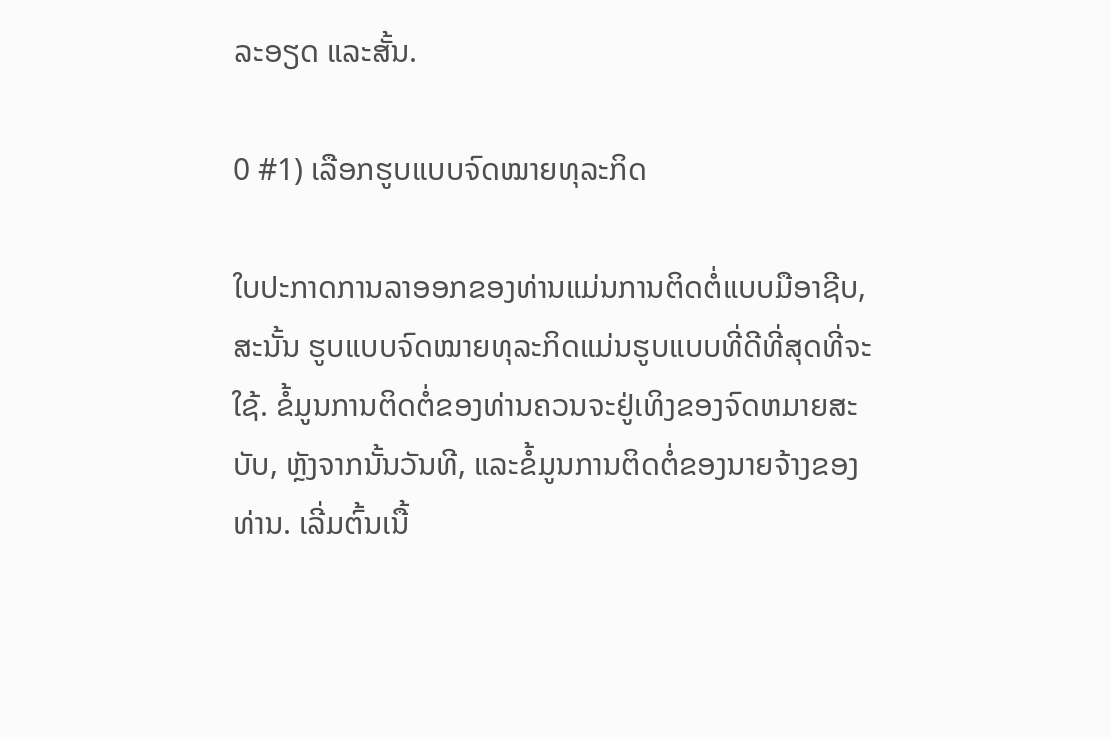ລະອຽດ ແລະສັ້ນ.

0 #1) ເລືອກຮູບແບບຈົດໝາຍທຸລະກິດ

ໃບປະກາດການລາອອກຂອງທ່ານແມ່ນການຕິດຕໍ່ແບບມືອາຊີບ, ສະນັ້ນ ຮູບແບບຈົດໝາຍທຸລະກິດແມ່ນຮູບແບບທີ່ດີທີ່ສຸດທີ່ຈະໃຊ້. ຂໍ້ມູນການຕິດຕໍ່ຂອງທ່ານຄວນຈະຢູ່ເທິງຂອງຈົດຫມາຍສະບັບ, ຫຼັງຈາກນັ້ນວັນທີ, ແລະຂໍ້ມູນການຕິດຕໍ່ຂອງນາຍຈ້າງຂອງທ່ານ. ເລີ່ມຕົ້ນເນື້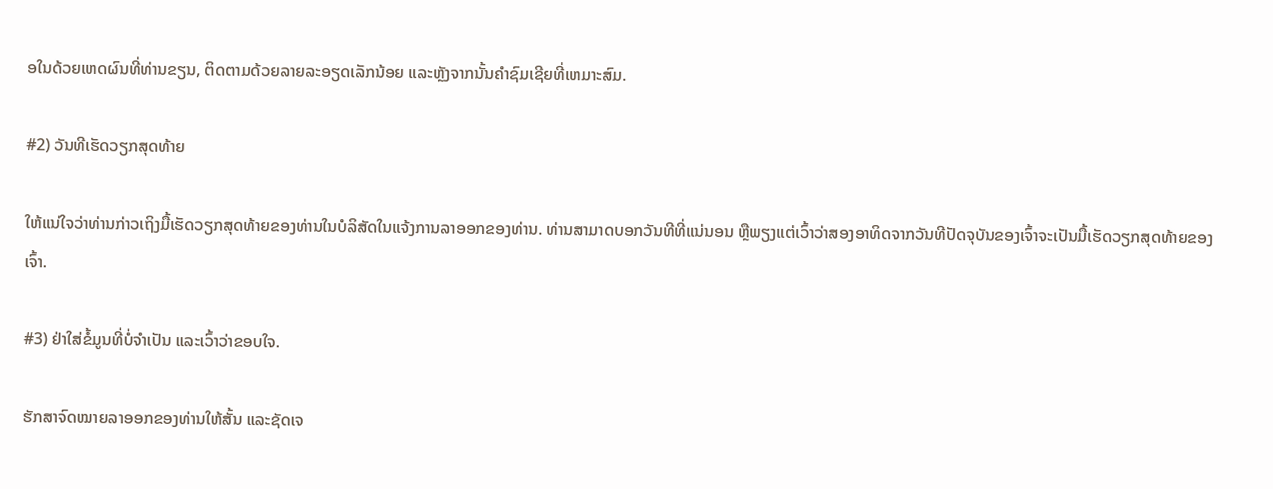ອໃນດ້ວຍເຫດຜົນທີ່ທ່ານຂຽນ, ຕິດຕາມດ້ວຍລາຍລະອຽດເລັກນ້ອຍ ແລະຫຼັງຈາກນັ້ນຄໍາຊົມເຊີຍທີ່ເຫມາະສົມ.

#2) ວັນທີເຮັດວຽກສຸດທ້າຍ

ໃຫ້ແນ່ໃຈວ່າທ່ານກ່າວເຖິງມື້ເຮັດວຽກສຸດທ້າຍຂອງທ່ານໃນບໍລິສັດໃນແຈ້ງການລາອອກຂອງທ່ານ. ທ່ານສາມາດບອກວັນທີທີ່ແນ່ນອນ ຫຼືພຽງແຕ່ເວົ້າວ່າສອງອາທິດຈາກວັນທີປັດຈຸບັນຂອງເຈົ້າຈະເປັນມື້ເຮັດວຽກສຸດທ້າຍຂອງເຈົ້າ.

#3) ຢ່າໃສ່ຂໍ້ມູນທີ່ບໍ່ຈໍາເປັນ ແລະເວົ້າວ່າຂອບໃຈ.

ຮັກສາຈົດໝາຍລາອອກຂອງທ່ານໃຫ້ສັ້ນ ແລະຊັດເຈ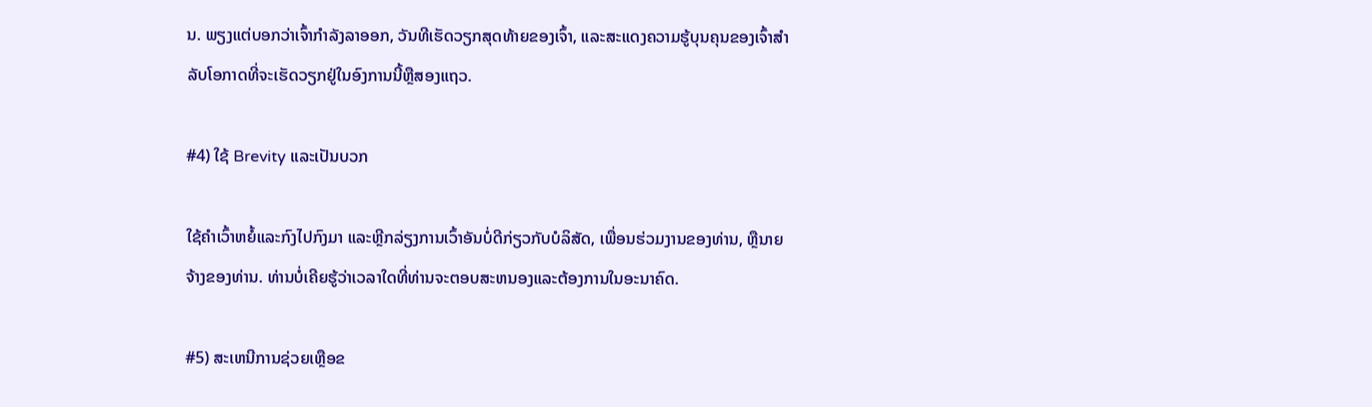ນ. ພຽງແຕ່ບອກວ່າເຈົ້າກໍາລັງລາອອກ, ວັນທີເຮັດວຽກສຸດທ້າຍຂອງເຈົ້າ, ແລະສະແດງຄວາມຮູ້ບຸນຄຸນຂອງເຈົ້າສໍາລັບໂອກາດທີ່ຈະເຮັດວຽກຢູ່ໃນອົງການນີ້ຫຼືສອງແຖວ.

#4) ໃຊ້ Brevity ແລະເປັນບວກ

ໃຊ້ຄຳເວົ້າຫຍໍ້ແລະກົງໄປກົງມາ ແລະຫຼີກລ່ຽງການເວົ້າອັນບໍ່ດີກ່ຽວກັບບໍລິສັດ, ເພື່ອນຮ່ວມງານຂອງທ່ານ, ຫຼືນາຍຈ້າງຂອງທ່ານ. ທ່ານບໍ່ເຄີຍຮູ້ວ່າເວລາໃດທີ່ທ່ານຈະຕອບສະຫນອງແລະຕ້ອງການໃນອະນາຄົດ.

#5) ສະເຫນີການຊ່ວຍເຫຼືອຂ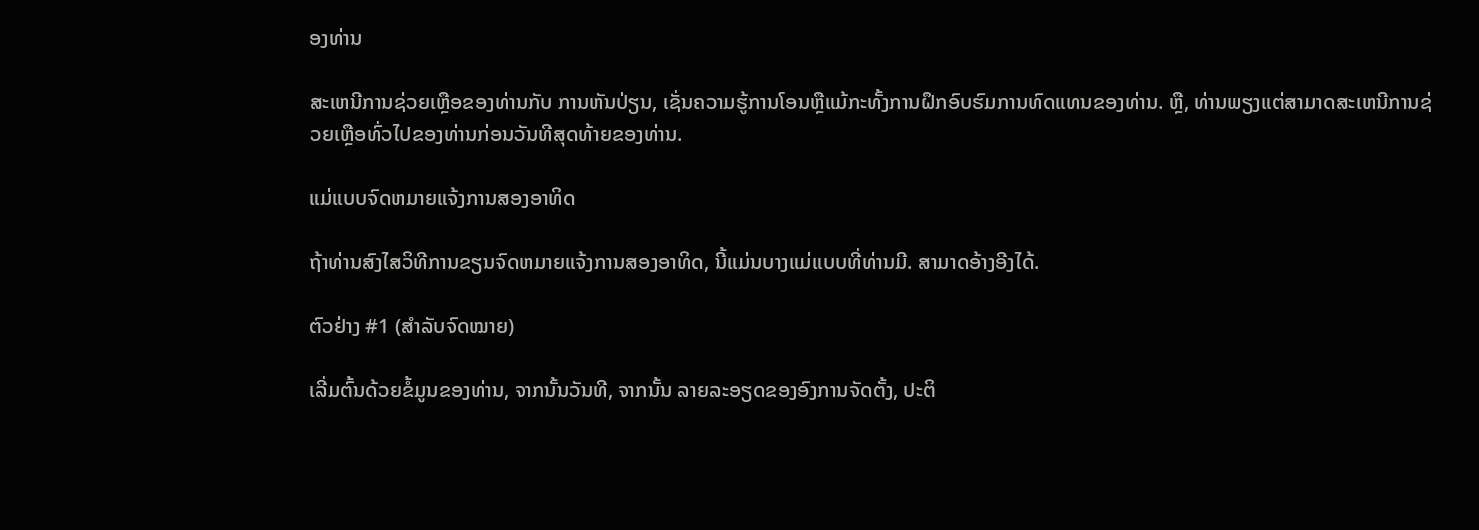ອງທ່ານ

ສະເຫນີການຊ່ວຍເຫຼືອຂອງທ່ານກັບ ການຫັນປ່ຽນ, ເຊັ່ນຄວາມຮູ້ການໂອນຫຼືແມ້ກະທັ້ງການຝຶກອົບຮົມການທົດແທນຂອງທ່ານ. ຫຼື, ທ່ານພຽງແຕ່ສາມາດສະເຫນີການຊ່ວຍເຫຼືອທົ່ວໄປຂອງທ່ານກ່ອນວັນທີສຸດທ້າຍຂອງທ່ານ.

ແມ່ແບບຈົດຫມາຍແຈ້ງການສອງອາທິດ

ຖ້າທ່ານສົງໄສວິທີການຂຽນຈົດຫມາຍແຈ້ງການສອງອາທິດ, ນີ້ແມ່ນບາງແມ່ແບບທີ່ທ່ານມີ. ສາມາດອ້າງອີງໄດ້.

ຕົວຢ່າງ #1 (ສຳລັບຈົດໝາຍ)

ເລີ່ມຕົ້ນດ້ວຍຂໍ້ມູນຂອງທ່ານ, ຈາກນັ້ນວັນທີ, ຈາກນັ້ນ ລາຍລະອຽດຂອງອົງການຈັດຕັ້ງ, ປະຕິ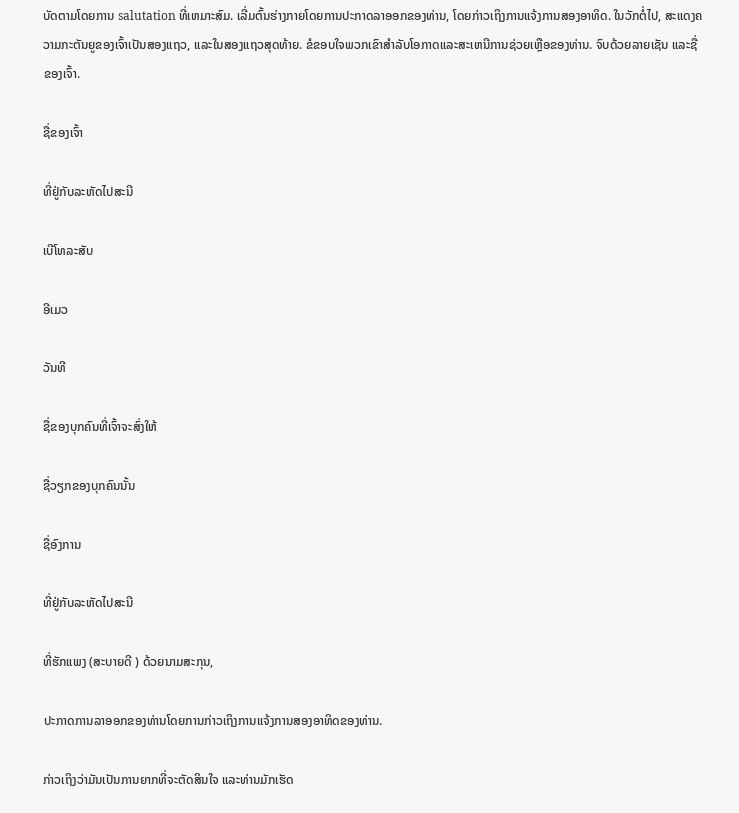ບັດຕາມໂດຍການ salutation ທີ່ເຫມາະສົມ. ເລີ່ມຕົ້ນຮ່າງກາຍໂດຍການປະກາດລາອອກຂອງທ່ານ, ໂດຍກ່າວເຖິງການແຈ້ງການສອງອາທິດ. ໃນວັກຕໍ່ໄປ, ສະແດງຄວາມກະຕັນຍູຂອງເຈົ້າເປັນສອງແຖວ, ແລະໃນສອງແຖວສຸດທ້າຍ. ຂໍຂອບໃຈພວກເຂົາສໍາລັບໂອກາດແລະສະເຫນີການຊ່ວຍເຫຼືອຂອງທ່ານ. ຈົບດ້ວຍລາຍເຊັນ ແລະຊື່ຂອງເຈົ້າ.

ຊື່ຂອງເຈົ້າ

ທີ່ຢູ່ກັບລະຫັດໄປສະນີ

ເບີໂທລະສັບ

ອີເມວ

ວັນທີ

ຊື່ຂອງບຸກຄົນທີ່ເຈົ້າຈະສົ່ງໃຫ້

ຊື່ວຽກຂອງບຸກຄົນນັ້ນ

ຊື່ອົງການ

ທີ່ຢູ່ກັບລະຫັດໄປສະນີ

ທີ່ຮັກແພງ (ສະບາຍດີ ) ດ້ວຍນາມສະກຸນ,

ປະກາດການລາອອກຂອງທ່ານໂດຍການກ່າວເຖິງການແຈ້ງການສອງອາທິດຂອງທ່ານ.

ກ່າວເຖິງວ່າມັນເປັນການຍາກທີ່ຈະຕັດສິນໃຈ ແລະທ່ານມັກເຮັດ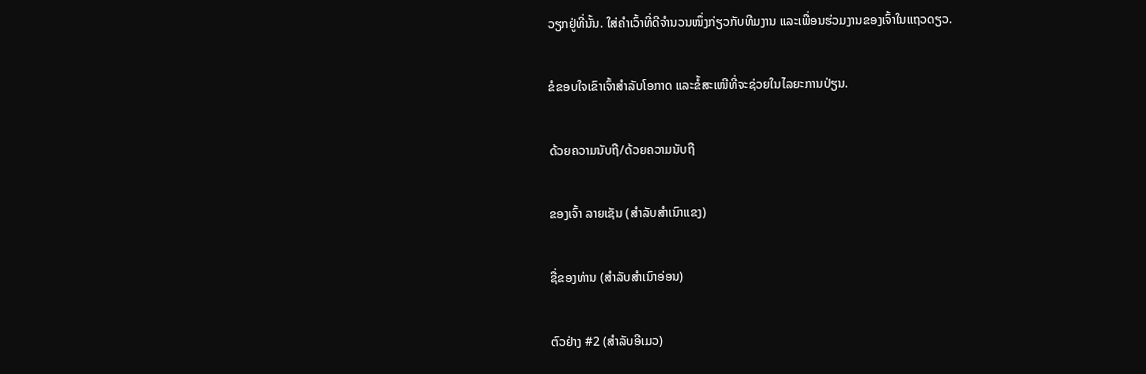ວຽກຢູ່ທີ່ນັ້ນ. ໃສ່ຄຳເວົ້າທີ່ດີຈຳນວນໜຶ່ງກ່ຽວກັບທີມງານ ແລະເພື່ອນຮ່ວມງານຂອງເຈົ້າໃນແຖວດຽວ.

ຂໍຂອບໃຈເຂົາເຈົ້າສຳລັບໂອກາດ ແລະຂໍ້ສະເໜີທີ່ຈະຊ່ວຍໃນໄລຍະການປ່ຽນ.

ດ້ວຍຄວາມນັບຖື/ດ້ວຍຄວາມນັບຖື

ຂອງເຈົ້າ ລາຍເຊັນ (ສໍາລັບສໍາເນົາແຂງ)

ຊື່ຂອງທ່ານ (ສໍາລັບສໍາເນົາອ່ອນ)

ຕົວຢ່າງ #2 (ສໍາລັບອີເມວ)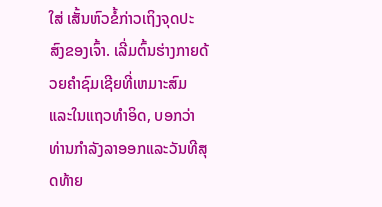ໃສ່ ເສັ້ນຫົວຂໍ້ກ່າວເຖິງຈຸດປະສົງຂອງເຈົ້າ. ເລີ່ມຕົ້ນຮ່າງກາຍດ້ວຍຄໍາຊົມເຊີຍທີ່ເຫມາະສົມແລະໃນແຖວທໍາອິດ, ບອກວ່າທ່ານກໍາລັງລາອອກແລະວັນທີສຸດທ້າຍ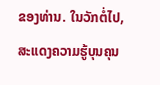ຂອງທ່ານ. ໃນວັກຕໍ່ໄປ, ສະແດງຄວາມຮູ້ບຸນຄຸນ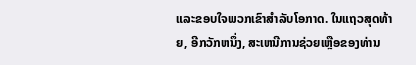ແລະຂອບໃຈພວກເຂົາສໍາລັບໂອກາດ. ໃນແຖວສຸດທ້າຍ, ອີກວັກຫນຶ່ງ, ສະເຫນີການຊ່ວຍເຫຼືອຂອງທ່ານ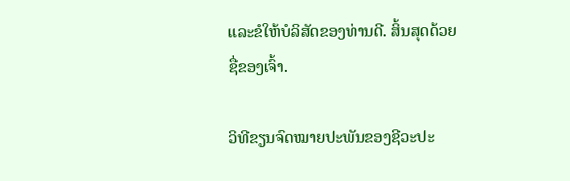ແລະຂໍໃຫ້ບໍລິສັດຂອງທ່ານດີ. ສິ້ນສຸດດ້ວຍຊື່ຂອງເຈົ້າ.

ວິທີຂຽນຈົດໝາຍປະພັນຂອງຊີວະປະ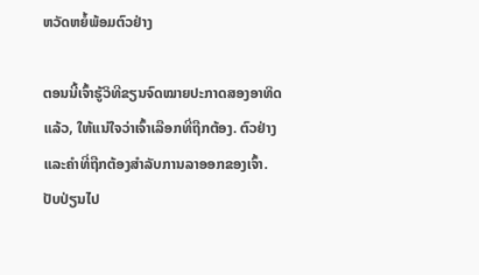ຫວັດຫຍໍ້ພ້ອມຕົວຢ່າງ

ຕອນນີ້ເຈົ້າຮູ້ວິທີຂຽນຈົດໝາຍປະກາດສອງອາທິດແລ້ວ, ໃຫ້ແນ່ໃຈວ່າເຈົ້າເລືອກທີ່ຖືກຕ້ອງ. ຕົວຢ່າງແລະຄໍາທີ່ຖືກຕ້ອງສໍາລັບການລາອອກຂອງເຈົ້າ. ປັບປ່ຽນໄປ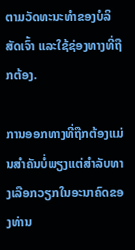ຕາມວັດທະນະທຳຂອງບໍລິສັດເຈົ້າ ແລະໃຊ້ຊ່ອງທາງທີ່ຖືກຕ້ອງ.

ການອອກທາງທີ່ຖືກຕ້ອງແມ່ນສຳຄັນບໍ່ພຽງແຕ່ສຳລັບທາງເລືອກວຽກໃນອະນາຄົດຂອງທ່ານ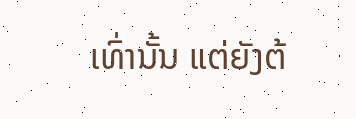ເທົ່ານັ້ນ ແຕ່ຍັງຕ້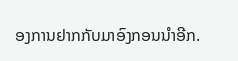ອງການຢາກກັບມາອົງກອນນຳອີກ.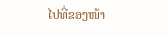ໄປທີ່ຂອງໜ້າ